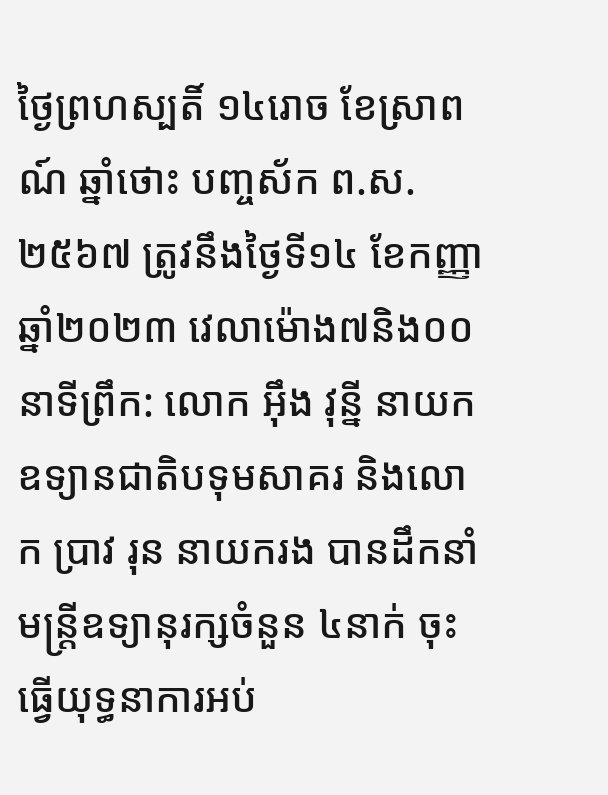ថ្ងៃព្រហស្បតិ៍ ១៤រោច ខែស្រាពណ៍ ឆ្នាំថោះ បញ្ចស័ក ព.ស.២៥៦៧ ត្រូវនឹងថ្ងៃទី១៤ ខែកញ្ញា ឆ្នាំ២០២៣ វេលាម៉ោង៧និង០០នាទីព្រឹក: លោក អុឹង វុន្នី នាយកឧទ្យានជាតិបទុមសាគរ និងលោក ប្រាវ រុន នាយករង បានដឹកនាំមន្ត្រីឧទ្យានុរក្សចំនួន ៤នាក់ ចុះធ្វើយុទ្ធនាការអប់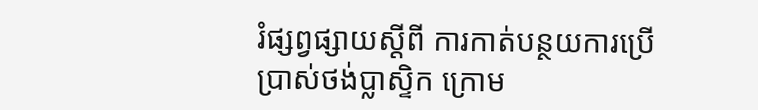រំផ្សព្វផ្សាយស្តីពី ការកាត់បន្ថយការប្រើប្រាស់ថង់ប្លាស្ទិក ក្រោម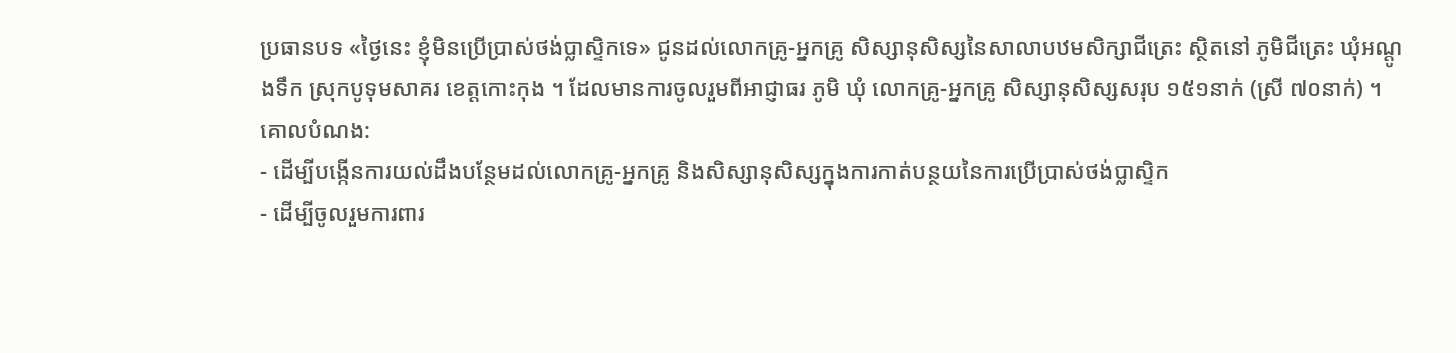ប្រធានបទ «ថ្ងៃនេះ ខ្ញុំមិនប្រេីប្រាស់ថង់ប្លាស្ទិកទេ» ជូនដល់លោកគ្រូ-អ្នកគ្រូ សិស្សានុសិស្សនៃសាលាបឋមសិក្សាជីត្រេះ ស្ថិតនៅ ភូមិជីត្រេះ ឃុំអណ្តូងទឹក ស្រុកបូទុមសាគរ ខេត្តកោះកុង ។ ដែលមានការចូលរួមពីអាជ្ញាធរ ភូមិ ឃុំ លោកគ្រូ-អ្នកគ្រូ សិស្សានុសិស្សសរុប ១៥១នាក់ (ស្រី ៧០នាក់) ។
គោលបំណង:
- ដើម្បីបង្កើនការយល់ដឹងបន្ថែមដល់លោកគ្រូ-អ្នកគ្រូ និងសិស្សានុសិស្សក្នុងការកាត់បន្ថយនៃការប្រើប្រាស់ថង់ប្លាស្ទិក
- ដើម្បីចូលរួមការពារ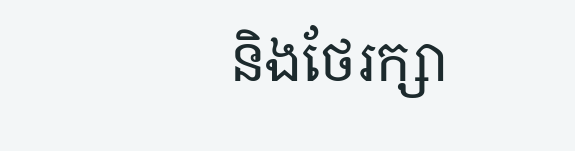និងថែរក្សា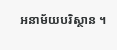អនាម័យបរិស្ថាន ។